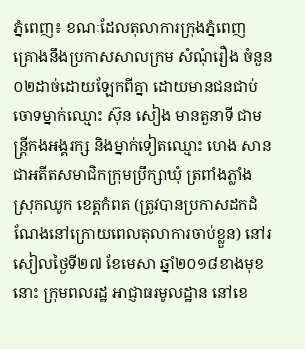ភ្នំពេញ៖ ខណៈដែលតុលាការក្រុងភ្នំពេញ គ្រោងនឹងប្រកាសសាលក្រម សំណុំរឿង ចំនួន ០២ដាច់ដោយឡែកពីគ្នា ដោយមានជនជាប់ចោទម្នាក់ឈ្មោះ ស៊ុន សៀង មានតួនាទី ជាមន្ត្រីកងអង្គរក្ស និងម្នាក់ទៀតឈ្មោះ ហេង សាន ជាអតីតសមាជិកក្រុមប្រឹក្សាឃុំ ត្រពាំងភ្លាំង ស្រុកឈូក ខេត្តកំពត (ត្រូវបានប្រកាសដកដំណែងនៅក្រោយពេលតុលាការចាប់ខ្លួន) នៅរសៀលថ្ងៃទី២៧ ខែមេសា ឆ្នាំ២០១៨ខាងមុខនោះ ក្រុមពលរដ្ឋ អាជ្ញាធរមូលដ្ឋាន នៅខេ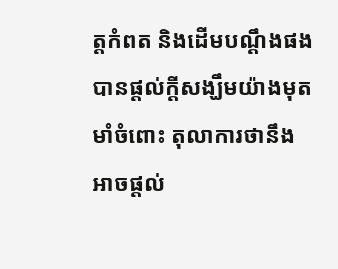ត្តកំពត និងដើមបណ្ដឹងផង បានផ្តល់ក្តីសង្ឃឹមយ៉ាងមុតមាំចំពោះ តុលាការថានឹងអាចផ្តល់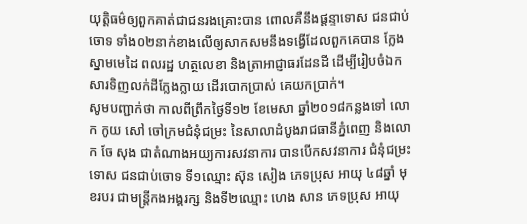យុត្តិធម៌ឲ្យពួកគាត់ជាជនរងគ្រោះបាន ពោលគឺនឹងផ្តន្ទាទោស ជនជាប់ចោទ ទាំង០២នាក់ខាងលើឲ្យសាកសមនឹងទង្វើដែលពួកគេបាន ក្លែងស្នាមមេដៃ ពលរដ្ឋ ហត្ថលេខា និងត្រាអាជ្ញាធរដែនដី ដើម្បីរៀបចំឯកសារទិញលក់ដីក្លែងក្លាយ ដើរបោកប្រាស់ គេយកប្រាក់។
សូមបញ្ជាក់ថា កាលពីព្រឹកថ្ងៃទី១២ ខែមេសា ឆ្នាំ២០១៨កន្លងទៅ លោក កូយ សៅ ចៅក្រមជំនុំជម្រះ នៃសាលាដំបូងរាជធានីភ្នំពេញ និងលោក ចែ សុង ជាតំណាងអយ្យការសវនាការ បានបើកសវនាការ ជំនុំជម្រះទោស ជនជាប់ចោទ ទី១ឈ្មោះ ស៊ុន សៀង ភេទប្រុស អាយុ ៤៨ឆ្នាំ មុខរបរ ជាមន្ត្រីកងអង្គរក្ស និងទី២ឈ្មោះ ហេង សាន ភេទប្រុស អាយុ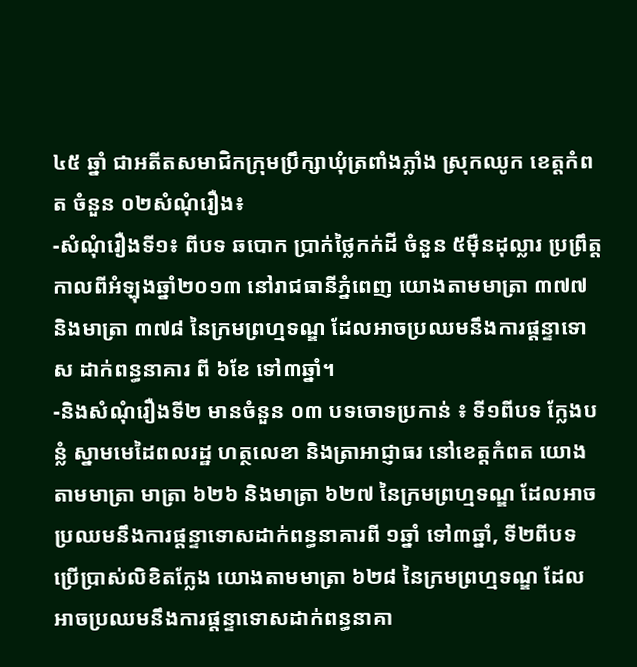៤៥ ឆ្នាំ ជាអតីតសមាជិកក្រុមប្រឹក្សាឃុំត្រពាំងភ្លាំង ស្រុកឈូក ខេត្តកំពត ចំនួន ០២សំណុំរឿង៖
-សំណុំរឿងទី១៖ ពីបទ ឆបោក ប្រាក់ថ្លៃកក់ដី ចំនួន ៥ម៉ឺនដុល្លារ ប្រព្រឹត្តកាលពីអំឡុងឆ្នាំ២០១៣ នៅរាជធានីភ្នំពេញ យោងតាមមាត្រា ៣៧៧ និងមាត្រា ៣៧៨ នៃក្រមព្រហ្មទណ្ឌ ដែលអាចប្រឈមនឹងការផ្តន្ទាទោស ដាក់ពន្ធនាគារ ពី ៦ខែ ទៅ៣ឆ្នាំ។
-និងសំណុំរឿងទី២ មានចំនួន ០៣ បទចោទប្រកាន់ ៖ ទី១ពីបទ ក្លែងបន្លំ ស្នាមមេដៃពលរដ្ឋ ហត្ថលេខា និងត្រាអាជ្ញាធរ នៅខេត្តកំពត យោងតាមមាត្រា មាត្រា ៦២៦ និងមាត្រា ៦២៧ នៃក្រមព្រហ្មទណ្ឌ ដែលអាចប្រឈមនឹងការផ្តន្ទាទោសដាក់ពន្ធនាគារពី ១ឆ្នាំ ទៅ៣ឆ្នាំ, ទី២ពីបទ ប្រើប្រាស់លិខិតក្លែង យោងតាមមាត្រា ៦២៨ នៃក្រមព្រហ្មទណ្ឌ ដែលអាចប្រឈមនឹងការផ្តន្ទាទោសដាក់ពន្ធនាគា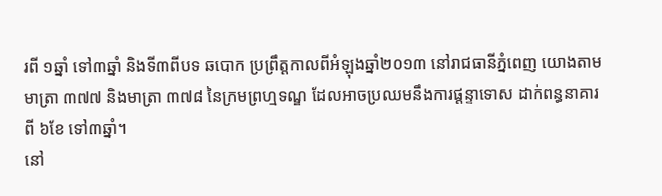រពី ១ឆ្នាំ ទៅ៣ឆ្នាំ និងទី៣ពីបទ ឆបោក ប្រព្រឹត្តកាលពីអំឡុងឆ្នាំ២០១៣ នៅរាជធានីភ្នំពេញ យោងតាមមាត្រា ៣៧៧ និងមាត្រា ៣៧៨ នៃក្រមព្រហ្មទណ្ឌ ដែលអាចប្រឈមនឹងការផ្តន្ទាទោស ដាក់ពន្ធនាគារ ពី ៦ខែ ទៅ៣ឆ្នាំ។
នៅ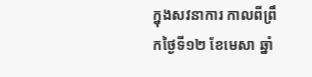ក្នុងសវនាការ កាលពីព្រឹកថ្ងៃទី១២ ខែមេសា ឆ្នាំ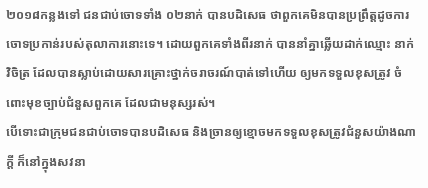២០១៨កន្លងទៅ ជនជាប់ចោទទាំង ០២នាក់ បានបដិសេធ ថាពួកគេមិនបានប្រព្រឹត្តដូចការចោទប្រកាន់របស់តុលាការនោះទេ។ ដោយពួកគេទាំងពីរនាក់ បាននាំគ្នាឆ្លើយដាក់ឈ្មោះ នាក់ វិចិត្រ ដែលបានស្លាប់ដោយសារគ្រោះថ្នាក់ចរាចរណ៍បាត់ទៅហើយ ឲ្យមកទទួលខុសត្រូវ ចំពោះមុខច្បាប់ជំនួសពួកគេ ដែលជាមនុស្សរស់។
បើទោះជាក្រុមជនជាប់ចោទបានបដិសេធ និងច្រានឲ្យខ្មោចមកទទួលខុសត្រូវជំនួសយ៉ាងណាក្តី ក៏នៅក្នុងសវនា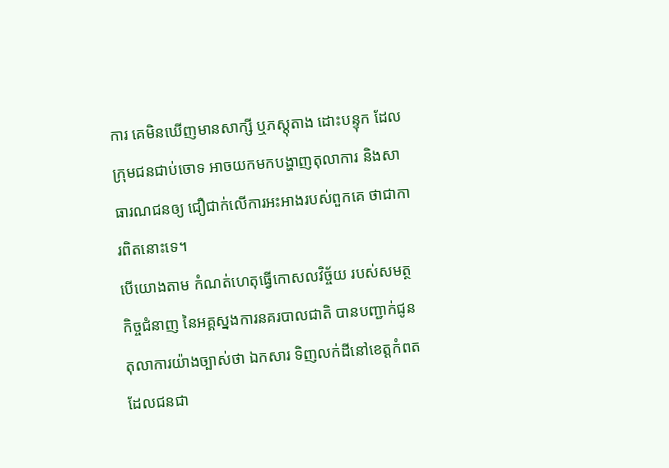ការ គេមិនឃើញមានសាក្សី ឬភស្តុតាង ដោះបន្ទុក ដែលក្រុមជនជាប់ចោទ អាចយកមកបង្ហាញតុលាការ និងសាធារណជនឲ្យ ជឿជាក់លើការអះអាងរបស់ពួកគេ ថាជាការពិតនោះទេ។
បើយោងតាម កំណត់ហេតុធ្វើកោសលវិច្ច័យ របស់សមត្ថកិច្ចជំនាញ នៃអគ្គស្នងការនគរបាលជាតិ បានបញ្ជាក់ជូន តុលាការយ៉ាងច្បាស់ថា ឯកសារ ទិញលក់ដីនៅខេត្តកំពត ដែលជនជា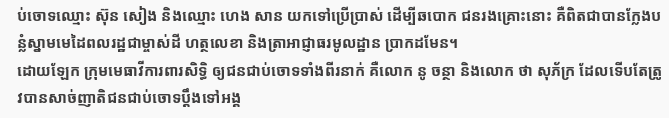ប់ចោទឈ្មោះ ស៊ុន សៀង និងឈ្មោះ ហេង សាន យកទៅប្រើប្រាស់ ដើម្បីឆបោក ជនរងគ្រោះនោះ គឺពិតជាបានក្លែងបន្លំស្នាមមេដៃពលរដ្ឋជាម្ចាស់ដី ហត្ថលេខា និងត្រាអាជ្ញាធរមូលដ្ឋាន ប្រាកដមែន។
ដោយឡែក ក្រុមមេធាវីការពារសិទ្ធិ ឲ្យជនជាប់ចោទទាំងពីរនាក់ គឺលោក នូ ចន្ថា និងលោក ថា សុភ័ក្រ ដែលទើបតែត្រូវបានសាច់ញាតិជនជាប់ចោទប្តឹងទៅអង្គ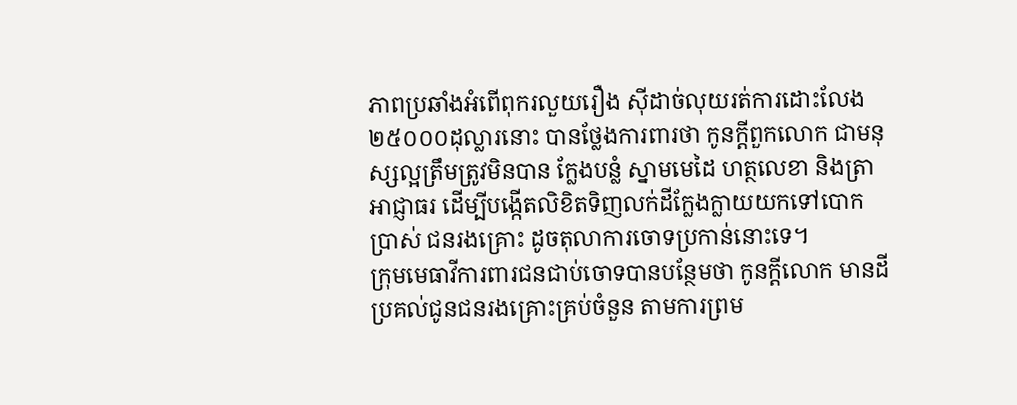ភាពប្រឆាំងអំពើពុករលួយរឿង ស៊ីដាច់លុយរត់ការដោះលែង ២៥០០០ដុល្លារនោះ បានថ្លែងការពារថា កូនក្តីពួកលោក ជាមនុស្សល្អត្រឹមត្រូវមិនបាន ក្លែងបន្លំ ស្នាមមេដៃ ហត្ថលេខា និងត្រាអាជ្ញាធរ ដើម្បីបង្កើតលិខិតទិញលក់ដីក្លែងក្លាយយកទៅបោកប្រាស់ ជនរងគ្រោះ ដូចតុលាការចោទប្រកាន់នោះទេ។
ក្រុមមេធាវីការពារជនជាប់ចោទបានបន្ថែមថា កូនក្តីលោក មានដីប្រគល់ជូនជនរងគ្រោះគ្រប់ចំនួន តាមការព្រម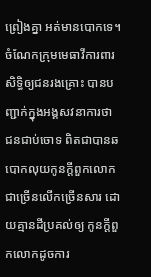ព្រៀងគ្នា អត់មានបោកទេ។
ចំណែកក្រុមមេធាវីការពារសិទ្ធិឲ្យជនរងគ្រោះ បានបញ្ជាក់ក្នុងអង្គសវនាការថា ជនជាប់ចោទ ពិតជាបានឆបោកលុយកូនក្តីពួកលោកជាច្រើនលើកច្រើនសារ ដោយគ្មានដីប្រគល់ឲ្យ កូនក្តីពួកលោកដូចការ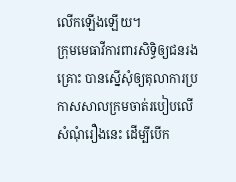លើកឡើងឡើយ។
ក្រុមមេធាវីការពារសិទ្ធិឲ្យជនរងគ្រោះ បានស្នើសុំឲ្យតុលាការប្រកាសសាលក្រមចាត់របៀបលើសំណុំរឿងនេះ ដើម្បីបើក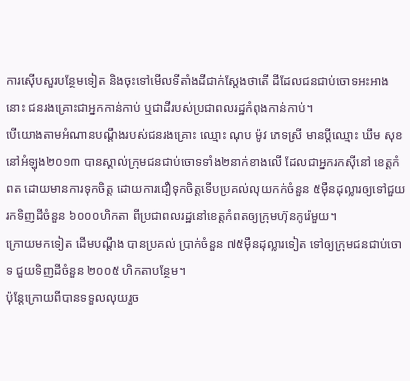ការស៊ើបសួរបន្ថែមទៀត និងចុះទៅមើលទីតាំងដីជាក់ស្តែងថាតើ ដីដែលជនជាប់ចោទអះអាងនោះ ជនរងគ្រោះជាអ្នកកាន់កាប់ ឬជាដីរបស់ប្រជាពលរដ្ឋកំពុងកាន់កាប់។
បើយោងតាមអំណានបណ្តឹងរបស់ជនរងគ្រោះ ឈ្មោះ ណុប ម៉ូវ ភេទស្រី មានប្តីឈ្មោះ ឃឹម សុខ នៅអំឡុង២០១៣ បានស្គាល់ក្រុមជនជាប់ចោទទាំង២នាក់ខាងលើ ដែលជាអ្នករកស៊ីនៅ ខេត្តកំពត ដោយមានការទុកចិត្ត ដោយការជឿទុកចិត្តទើបប្រគល់លុយកក់ចំនួន ៥ម៉ឺនដុល្លារឲ្យទៅជួយរកទិញដីចំនួន ៦០០០ហិកតា ពីប្រជាពលរដ្ឋនៅខេត្តកំពតឲ្យក្រុមហ៊ុនកូរ៉េមួយ។
ក្រោយមកទៀត ដើមបណ្តឹង បានប្រគល់ ប្រាក់ចំនួន ៧៥ម៉ឺនដុល្លារទៀត ទៅឲ្យក្រុមជនជាប់ចោទ ជួយទិញដីចំនួន ២០០៥ ហិកតាបន្ថែម។
ប៉ុន្តែក្រោយពីបានទទួលលុយរួច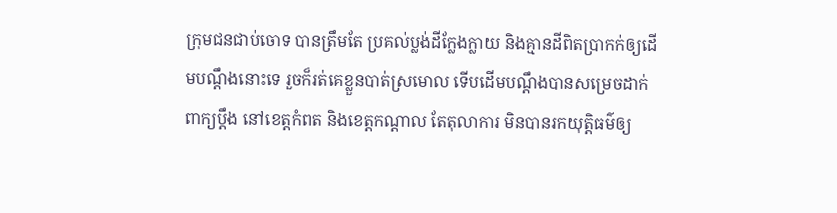ក្រុមជនជាប់ចោទ បានត្រឹមតែ ប្រគល់ប្លង់ដីក្លែងក្លាយ និងគ្មានដីពិតប្រាកក់ឲ្យដើមបណ្តឹងនោះទេ រួចក៏រត់គេខ្លួនបាត់ស្រមោល ទើបដើមបណ្តឹងបានសម្រេចដាក់ពាក្យប្តឹង នៅខេត្តកំពត និងខេត្តកណ្តាល តែតុលាការ មិនបានរកយុត្តិធម៌ឲ្យ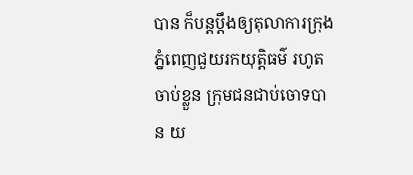បាន ក៏បន្តប្តឹងឲ្យតុលាការក្រុងភ្នំពេញជួយរកយុត្តិធម៌ រហូតចាប់ខ្លួន ក្រុមជនជាប់ចោទបាន យ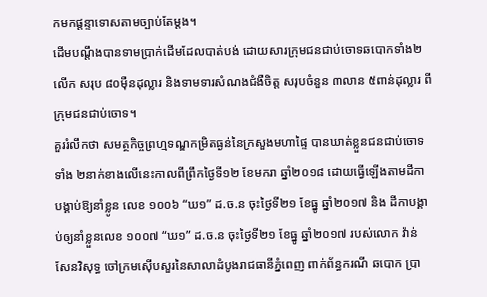កមកផ្តន្ទាទោសតាមច្បាប់តែម្តង។
ដើមបណ្តឹងបានទាមប្រាក់ដើមដែលបាត់បង់ ដោយសារក្រុមជនជាប់ចោទឆបោកទាំង២លើក សរុប ៨០ម៉ឺនដុល្លារ និងទាមទារសំណងជំងឺចិត្ត សរុបចំនួន ៣លាន ៥ពាន់ដុល្លារ ពីក្រុមជនជាប់ចោទ។
គួររំលឹកថា សមត្ថកិច្ចព្រហ្មទណ្ឌកម្រិតធ្ងន់នៃក្រសួងមហាផ្ទៃ បានឃាត់ខ្លួនជនជាប់ចោទទាំង ២នាក់ខាងលើនេះកាលពីព្រឹកថ្ងៃទី១២ ខែមករា ឆ្នាំ២០១៨ ដោយធ្វើឡើងតាមដីកា បង្គាប់ឱ្យនាំខ្លូន លេខ ១០០៦ “ឃ១” ដ.ច.ន ចុះថ្ងៃទី២១ ខែធ្នូ ឆ្នាំ២០១៧ និង ដីកាបង្គាប់ឲ្យនាំខ្លួនលេខ ១០០៧ “ឃ១” ដ.ច.ន ចុះថ្ងៃទី២១ ខែធ្នូ ឆ្នាំ២០១៧ របស់លោក វ៉ាន់ សែនវិសុទ្ធ ចៅក្រមស៊ើបសួរនៃសាលាដំបូងរាជធានីភ្នំពេញ ពាក់ព័ន្ធករណី ឆបោក ប្រា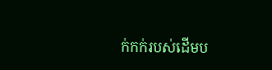ក់កក់របស់ដើមប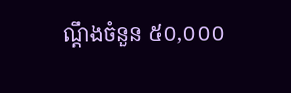ណ្តឹងចំនួន ៥០,០០០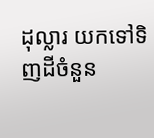ដុល្លារ យកទៅទិញដីចំនួន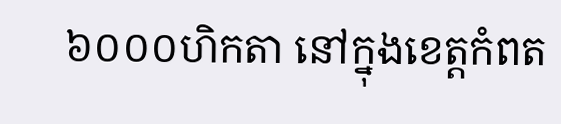៦០០០ហិកតា នៅក្នុងខេត្តកំពត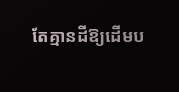តែគ្មានដីឱ្យដើមប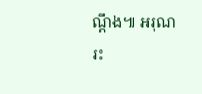ណ្តឹង៕ អរុណរះ